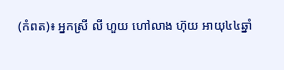(កំពត)៖ អ្នកស្រី លី ហួយ ហៅលាង ហ៊ុយ អាយុ៤៤ឆ្នាំ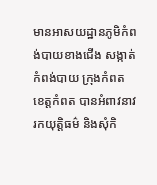មានអាសយដ្ឋានភូមិកំពង់បាយខាងជើង សង្កាត់កំពង់បាយ ក្រុងកំពត ខេត្តកំពត បានអំពាវនាវរកយុត្តិធម៌ និងសុំកិ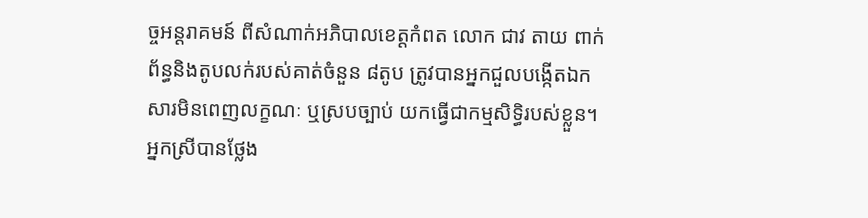ច្ចអន្តរាគមន៍ ពីសំណាក់អភិបាលខេត្តកំពត លោក ជាវ តាយ ពាក់ព័ន្ធនិងតូបលក់របស់គាត់ចំនួន ៨តូប ត្រូវបានអ្នកជួលបង្កើតឯកសារមិនពេញលក្ខណៈ ឬស្របច្បាប់ យកធ្វើជាកម្មសិទ្ធិរបស់ខ្លួន។
អ្នកស្រីបានថ្លែង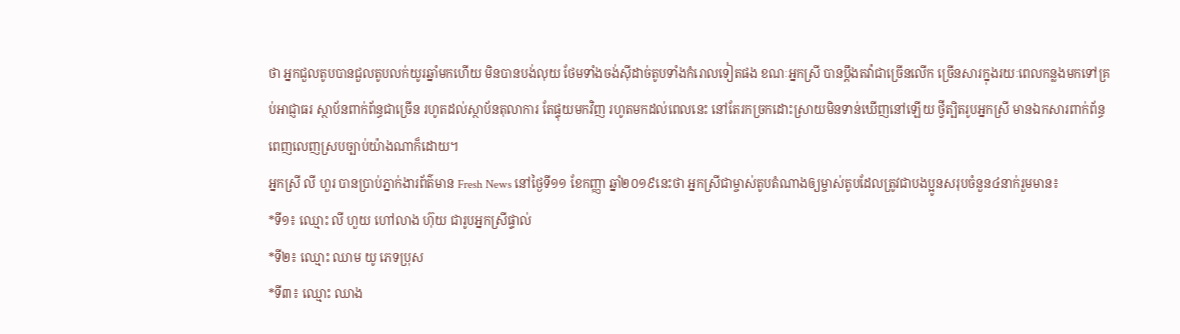ថា អ្នកជួលតូបបានជួលតូបលក់យូរឆ្នាំមកហើយ មិនបានបង់លុយ ថែមទាំងចង់ស៊ីដាច់តូបទាំងកំរោលទៀតផង ខណៈអ្នកស្រី បានប្តឹងតវ៉ាជាច្រើនលើក ច្រើនសារក្នុងរយៈពេលកន្លងមកទៅគ្រប់អាជ្ញាធរ ស្ថាប័នពាក់ព័ន្ធជាច្រើន រហូតដល់ស្ថាប័នតុលាការ តែផ្ទុយមកវិញ រហូតមកដល់ពេលនេះ នៅតែរកច្រកដោះស្រាយមិនទាន់ឃើញនៅឡើយ ថ្វីត្បិតរូបអ្នកស្រី មានឯកសារពាក់ព័ន្ធពេញលេញស្របច្បាប់យ៉ាងណាក៏ដោយ។
អ្នកស្រី លី ហួរ បានប្រាប់ភ្នាក់ងារព័ត៌មាន Fresh News នៅថ្ងៃទី១១ ខែកញ្ញា ឆ្នាំ២០១៩នេះថា អ្នកស្រីជាម្ចាស់តូបតំណាងឲ្យម្ចាស់តូបដែលត្រូវជាបងប្អូនសរុបចំនួន៤នាក់រួមមាន៖
*ទី១៖ ឈ្មោះ លី ហួយ ហៅលាង ហ៊ុយ ជារូបអ្នកស្រីផ្ទាល់
*ទី២៖ ឈ្មោះ ឈាម យូ ភេទប្រុស
*ទី៣៖ ឈ្មោះ ឈាង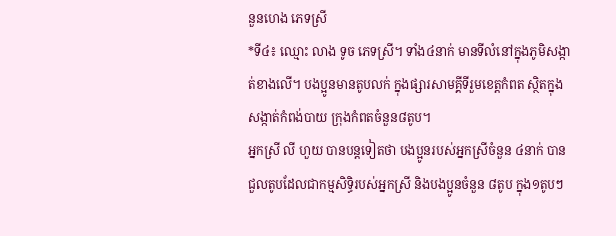នួនហេង ភេទស្រី
*ទី៤៖ ឈ្មោះ លាង ទូច ភេទស្រី។ ទាំង៤នាក់ មានទីលំនៅក្នុងភូមិសង្កាត់ខាងលើ។ បងប្អូនមានតូបលក់ ក្នុងផ្សារសាមគ្គីទីរួមខេត្តកំពត ស្ថិតក្នុងសង្កាត់កំពង់បាយ ក្រុងកំពតចំនួន៨តូប។
អ្នកស្រី លី ហួយ បានបន្តទៀតថា បងប្អូនរបស់អ្នកស្រីចំនួន ៤នាក់ បានជួលតូបដែលជាកម្មសិទ្ធិរបស់អ្នកស្រី និងបងប្អូនចំនួន ៨តូប ក្នុង១តូបៗ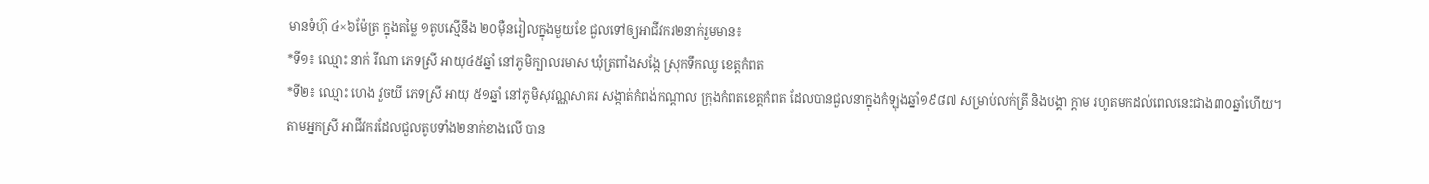មានទំហ៊ុ ៤×៦ម៉ែត្រ ក្នុងតម្លៃ ១តូបស្មើនឹង ២០ម៉ឺនរៀលក្នុងមួយខែ ជួលទៅឲ្យអាជីវករ២នាក់រួមមាន៖
*ទី១៖ ឈ្មោះ នាក់ រីណា ភេទស្រី អាយុ៤៥ឆ្នាំ នៅភូមិក្បាលរមាស ឃុំត្រពាំងសង្កែ ស្រុកទឹកឈូ ខេត្តកំពត
*ទី២៖ ឈ្មោះ ហេង វួចយី ភេទស្រី អាយុ ៥១ឆ្នាំ នៅភូមិសុវណ្ណសាគរ សង្កាត់កំពង់កណ្ដាល ក្រុងកំពតខេត្តកំពត ដែលបានជួលនាក្នុងកំឡុងឆ្នាំ១៩៨៧ សម្រាប់លក់ត្រី និងបង្គា ក្តាម រហូតមកដល់ពេលនេះជាង៣០ឆ្នាំហើយ។
តាមអ្នកស្រី អាជីវករដែលជួលតូបទាំង២នាក់ខាងលើ បាន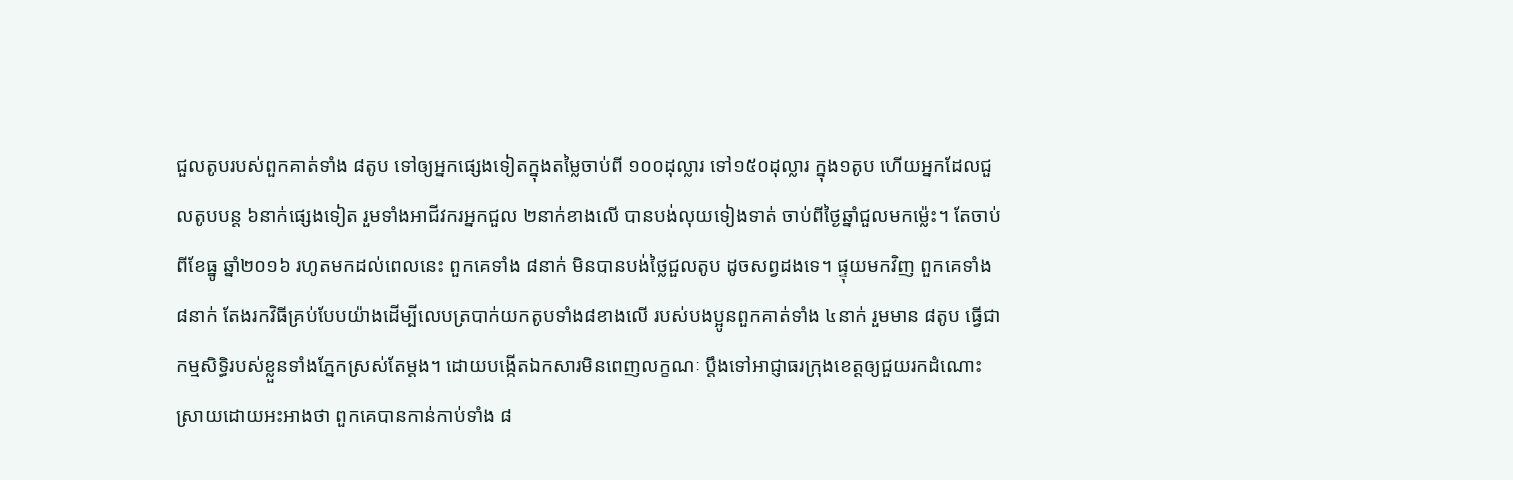ជួលតូបរបស់ពួកគាត់ទាំង ៨តូប ទៅឲ្យអ្នកផ្សេងទៀតក្នុងតម្លៃចាប់ពី ១០០ដុល្លារ ទៅ១៥០ដុល្លារ ក្នុង១តូប ហើយអ្នកដែលជួលតូបបន្ត ៦នាក់ផ្សេងទៀត រួមទាំងអាជីវករអ្នកជួល ២នាក់ខាងលើ បានបង់លុយទៀងទាត់ ចាប់ពីថ្ងៃឆ្នាំជួលមកម្ល៉េះ។ តែចាប់ពីខែធ្នូ ឆ្នាំ២០១៦ រហូតមកដល់ពេលនេះ ពួកគេទាំង ៨នាក់ មិនបានបង់ថ្លៃជួលតូប ដូចសព្វដងទេ។ ផ្ទុយមកវិញ ពួកគេទាំង ៨នាក់ តែងរកវិធីគ្រប់បែបយ៉ាងដើម្បីលេបត្របាក់យកតូបទាំង៨ខាងលើ របស់បងប្អូនពួកគាត់ទាំង ៤នាក់ រួមមាន ៨តូប ធ្វើជាកម្មសិទ្ធិរបស់ខ្លួនទាំងភ្នែកស្រស់តែម្ដង។ ដោយបង្កើតឯកសារមិនពេញលក្ខណៈ ប្តឹងទៅអាជ្ញាធរក្រុងខេត្តឲ្យជួយរកដំណោះស្រាយដោយអះអាងថា ពួកគេបានកាន់កាប់ទាំង ៨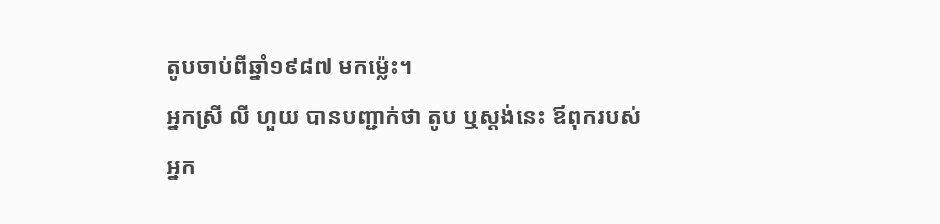តូបចាប់ពីឆ្នាំ១៩៨៧ មកម្ល៉េះ។
អ្នកស្រី លី ហួយ បានបញ្ជាក់ថា តូប ឬស្តង់នេះ ឪពុករបស់អ្នក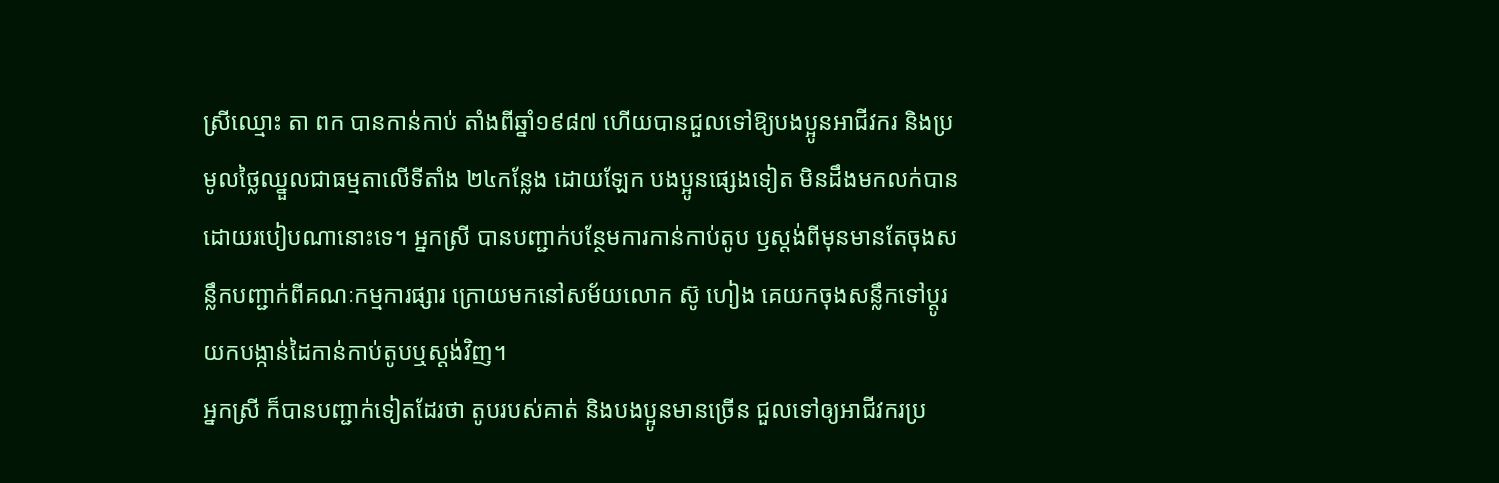ស្រីឈ្មោះ តា ពក បានកាន់កាប់ តាំងពីឆ្នាំ១៩៨៧ ហើយបានជួលទៅឱ្យបងប្អូនអាជីវករ និងប្រមូលថ្លៃឈ្នួលជាធម្មតាលើទីតាំង ២៤កន្លែង ដោយឡែក បងប្អូនផ្សេងទៀត មិនដឹងមកលក់បានដោយរបៀបណានោះទេ។ អ្នកស្រី បានបញ្ជាក់បន្ថែមការកាន់កាប់តូប ឫស្តង់ពីមុនមានតែចុងសន្លឹកបញ្ជាក់ពីគណៈកម្មការផ្សារ ក្រោយមកនៅសម័យលោក ស៊ូ ហៀង គេយកចុងសន្លឹកទៅប្ដូរយកបង្កាន់ដៃកាន់កាប់តូបឬស្តង់វិញ។
អ្នកស្រី ក៏បានបញ្ជាក់ទៀតដែរថា តូបរបស់គាត់ និងបងប្អូនមានច្រើន ជួលទៅឲ្យអាជីវករប្រ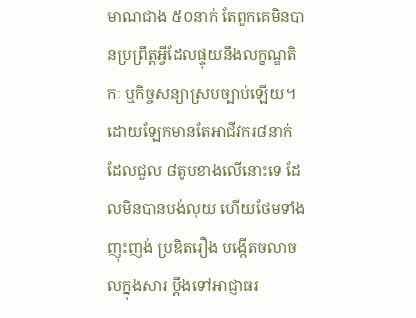មាណជាង ៥០នាក់ តែពួកគេមិនបានប្រព្រឹត្តអ្វីដែលផ្ទុយនឹងលក្ខណ្ឌតិកៈ ឬកិច្ចសន្យាស្របច្បាប់ឡើយ។ ដោយឡែកមានតែអាជីវករ៨នាក់ ដែលជួល ៨តូបខាងលើនោះទេ ដែលមិនបានបង់លុយ ហើយថែមទាំងញុះញង់ ប្រឌិតរឿង បង្កើតចលាចលក្នុងសារ ប្តឹងទៅអាជ្ញាធរ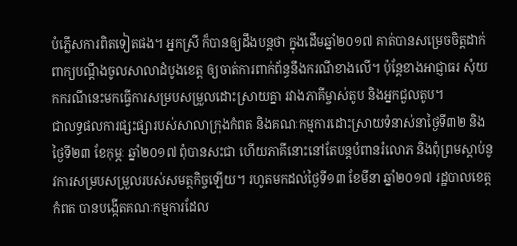បំភ្លើសការពិតទៀតផង។ អ្នកស្រី ក៏បានឲ្យដឹងបន្តថា ក្នុងដើមឆ្នាំ២០១៧ គាត់បានសម្រេចចិត្តដាក់ពាក្យបណ្ដឹងចូលសាលាដំបូងខេត្ត ឲ្យចាត់ការពាក់ព័ន្ធនឹងករណីខាងលើ។ ប៉ុន្តែខាងអាជ្ញាធរ សុំយកករណីនេះមកធ្វើការសម្របសម្រួលដោះស្រាយគ្នា រវាងភាគីម្ចាស់តូប និងអ្នកជួលតូប។
ជាលទ្ធផលការផ្សះផ្សារបស់សាលាក្រុងកំពត និងគណៈកម្មការដោះស្រាយទំនាស់នាថ្ងៃទី៣២ និងថ្ងៃទី២៣ ខែកុម្ភៈ ឆ្នាំ២០១៧ ពុំបានសះជា ហើយភាគីនោះនៅតែបន្តបំពានរំលោភ និងពុំព្រមស្ដាប់នូវការសម្របសម្រួលរបស់សមត្ថកិច្ចឡើយ។ រហូតមកដល់ថ្ងៃទី១៣ ខែមីនា ឆ្នាំ២០១៧ រដ្ឋបាលខេត្តកំពត បានបង្កើតគណៈកម្មការដែល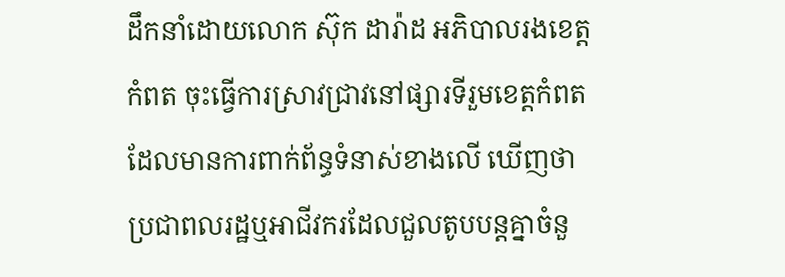ដឹកនាំដោយលោក ស៊ុក ដារ៉ាដ អភិបាលរងខេត្តកំពត ចុះធ្វើការស្រាវជ្រាវនៅផ្សារទីរួមខេត្តកំពត ដែលមានការពាក់ព័ន្ធទំនាស់ខាងលើ ឃើញថា ប្រជាពលរដ្ឋឬអាជីវករដែលជួលតូបបន្តគ្នាចំនួ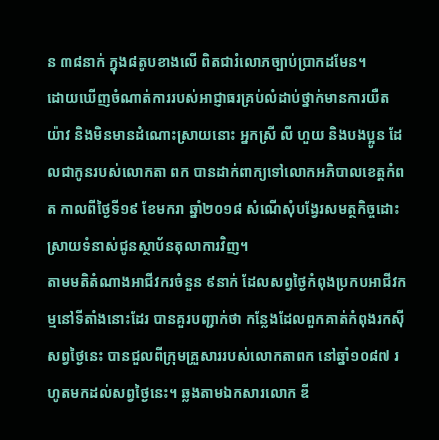ន ៣៨នាក់ ក្នុង៨តូបខាងលើ ពិតជារំលោភច្បាប់ប្រាកដមែន។
ដោយឃើញចំណាត់ការរបស់អាជ្ញាធរគ្រប់លំដាប់ថ្នាក់មានការយឺតយ៉ាវ និងមិនមានដំណោះស្រាយនោះ អ្នកស្រី លី ហួយ និងបងប្អូន ដែលជាកូនរបស់លោកតា ពក បានដាក់ពាក្យទៅលោកអភិបាលខេត្តកំពត កាលពីថ្ងៃទី១៩ ខែមករា ឆ្នាំ២០១៨ សំណើសុំបង្វែរសមត្ថកិច្ចដោះស្រាយទំនាស់ជូនស្ថាប័នតុលាការវិញ។
តាមមតិតំណាងអាជីវករចំនួន ៩នាក់ ដែលសព្វថ្ងៃកំពុងប្រកបអាជីវកម្មនៅទីតាំងនោះដែរ បានគួរបញ្ជាក់ថា កន្លែងដែលពួកគាត់កំពុងរកស៊ីសព្វថ្ងៃនេះ បានជួលពីក្រុមគ្រួសាររបស់លោកតាពក នៅឆ្នាំ១០៨៧ រហូតមកដល់សព្វថ្ងៃនេះ។ ឆ្លងតាមឯកសារលោក ឌី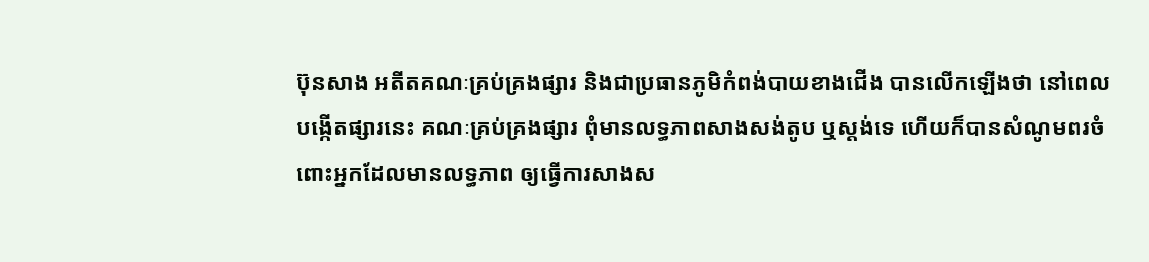ប៊ុនសាង អតីតគណៈគ្រប់គ្រងផ្សារ និងជាប្រធានភូមិកំពង់បាយខាងជើង បានលើកឡើងថា នៅពេលបង្កើតផ្សារនេះ គណៈគ្រប់គ្រងផ្សារ ពុំមានលទ្ធភាពសាងសង់តូប ឬស្តង់ទេ ហើយក៏បានសំណូមពរចំពោះអ្នកដែលមានលទ្ធភាព ឲ្យធ្វើការសាងស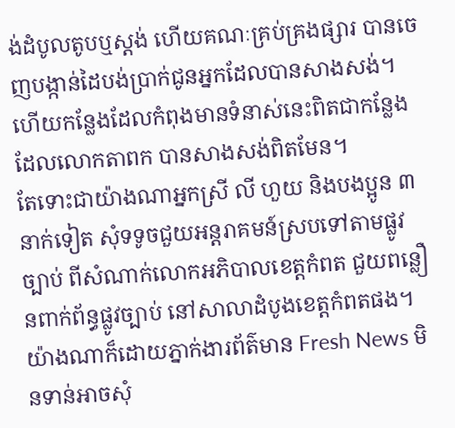ង់ដំបូលតូបឬស្តង់ ហើយគណៈគ្រប់គ្រងផ្សារ បានចេញបង្កាន់ដៃបង់ប្រាក់ជូនអ្នកដែលបានសាងសង់។ ហើយកន្លែងដែលកំពុងមានទំនាស់នេះពិតជាកន្លែងដែលលោកតាពក បានសាងសង់ពិតមែន។
តែទោះជាយ៉ាងណាអ្នកស្រី លី ហួយ និងបងប្អូន ៣នាក់ទៀត សុំទទូចជួយអន្តរាគមន៍ស្របទៅតាមផ្លូវច្បាប់ ពីសំណាក់លោកអភិបាលខេត្តកំពត ជួយពន្លឿនពាក់ព័ន្ធផ្លូវច្បាប់ នៅសាលាដំបូងខេត្តកំពតផង។
យ៉ាងណាក៏ដោយភ្នាក់ងារព័ត៌មាន Fresh News មិនទាន់អាចសុំ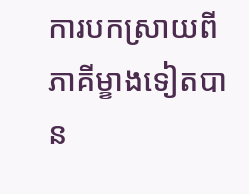ការបកស្រាយពីភាគីម្ខាងទៀតបាន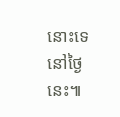នោះទេនៅថ្ងៃនេះ៕